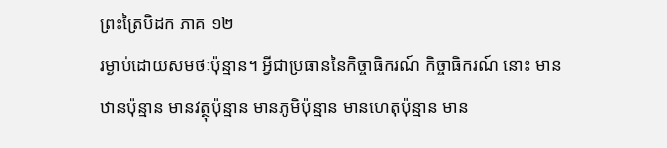ព្រះត្រៃបិដក ភាគ ១២
រម្ងាប់ដោយសមថៈប៉ុន្មាន។ អ្វីជាប្រធាននៃកិច្ចាធិករណ៍ កិច្ចាធិករណ៍ នោះ មានឋានប៉ុន្មាន មានវត្ថុប៉ុន្មាន មានភូមិប៉ុន្មាន មានហេតុប៉ុន្មាន មាន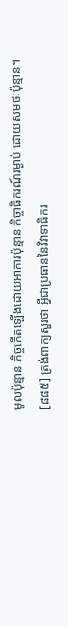មូលប៉ុន្មាន កិច្ចកើតឡើងដោយអាការប៉ុន្មាន កិច្ចាធិករណ៍រម្ងាប់ ដោយសមថៈប៉ុន្មាន។
[៨៨៥] ត្រង់ពាក្យសួរថា អ្វីជាប្រធាននៃវិវាទាធិករ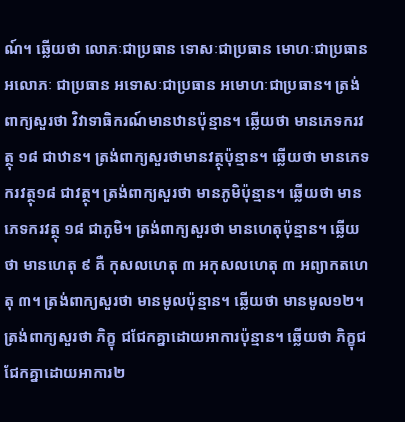ណ៍។ ឆ្លើយថា លោភៈជាប្រធាន ទោសៈជាប្រធាន មោហៈជាប្រធាន អលោភៈ ជាប្រធាន អទោសៈជាប្រធាន អមោហៈជាប្រធាន។ ត្រង់ពាក្យសួរថា វិវាទាធិករណ៍មានឋានប៉ុន្មាន។ ឆ្លើយថា មានភេទករវត្ថុ ១៨ ជាឋាន។ ត្រង់ពាក្យសួរថាមានវត្ថុប៉ុន្មាន។ ឆ្លើយថា មានភេទករវត្ថុ១៨ ជាវត្ថុ។ ត្រង់ពាក្យសួរថា មានភូមិប៉ុន្មាន។ ឆ្លើយថា មានភេទករវត្ថុ ១៨ ជាភូមិ។ ត្រង់ពាក្យសួរថា មានហេតុប៉ុន្មាន។ ឆ្លើយថា មានហេតុ ៩ គឺ កុសលហេតុ ៣ អកុសលហេតុ ៣ អព្យាកតហេតុ ៣។ ត្រង់ពាក្យសួរថា មានមូលប៉ុន្មាន។ ឆ្លើយថា មានមូល១២។ ត្រង់ពាក្យសួរថា ភិក្ខុ ជជែកគ្នាដោយអាការប៉ុន្មាន។ ឆ្លើយថា ភិក្ខុជជែកគ្នាដោយអាការ២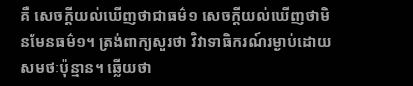គឺ សេចក្ដីយល់ឃើញថាជាធម៌១ សេចក្ដីយល់ឃើញថាមិនមែនធម៌១។ ត្រង់ពាក្យសួរថា វិវាទាធិករណ៍រម្ងាប់ដោយសមថៈប៉ុន្មាន។ ឆ្លើយថា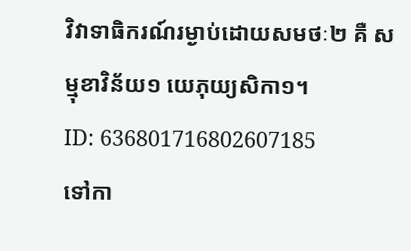វិវាទាធិករណ៍រម្ងាប់ដោយសមថៈ២ គឺ សម្មុខាវិន័យ១ យេភុយ្យសិកា១។
ID: 636801716802607185
ទៅកា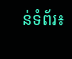ន់ទំព័រ៖